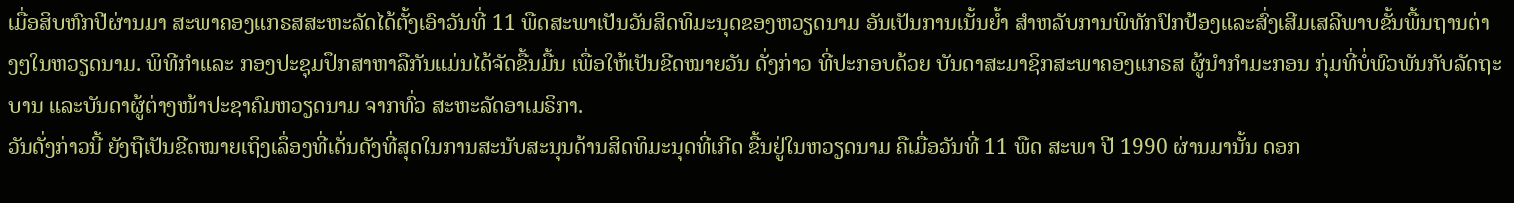ເມື່ອສິບຫົກປີຜ່ານມາ ສະພາຄອງແກຣສສະຫະລັດໄດ້ຕັ້ງເອົາວັນທີ່ 11 ພືດສະພາເປັນວັນສິດທິມະນຸດຂອງຫວຽດນາມ ອັນເປັນການເນັ້ນຍ້ຳ ສຳຫລັບການພິທັກປົກປ້ອງແລະສົ່ງເສີມເສລີພາບຂັ້ນພື້ນຖານຕ່າງໆໃນຫວຽດນາມ. ພິທີກຳແລະ ກອງປະຊຸມປຶກສາຫາລືກັນແມ່ນໄດ້ຈັດຂື້ນມື້ນ ເພື່ອໃຫ້ເປັນຂີດໝາຍວັນ ດັ່ງກ່າວ ທີ່ປະກອບດ້ວຍ ບັນດາສະມາຊິກສະພາຄອງແກຣສ ຜູ້ນຳກຳມະກອນ ກຸ່ມທີ່ບໍ່ພົວພັນກັບລັດຖະບານ ແລະບັນດາຜູ້ຕ່າງໜ້າປະຊາຄົມຫວຽດນາມ ຈາກທົ່ວ ສະຫະລັດອາເມຣິກາ.
ວັນດັ່ງກ່າວນີ້ ຍັງຖືເປັນຂີດໝາຍເຖິງເລຶ່ອງທີ່ເດັ່ນດັງທີ່ສຸດໃນການສະນັບສະນຸນດ້ານສິດທິມະນຸດທີ່ເກີດ ຂື້ນຢູ່ໃນຫວຽດນາມ ຄືເມື່ອວັນທີ່ 11 ພືດ ສະພາ ປີ 1990 ຜ່ານມານັ້ນ ດອກ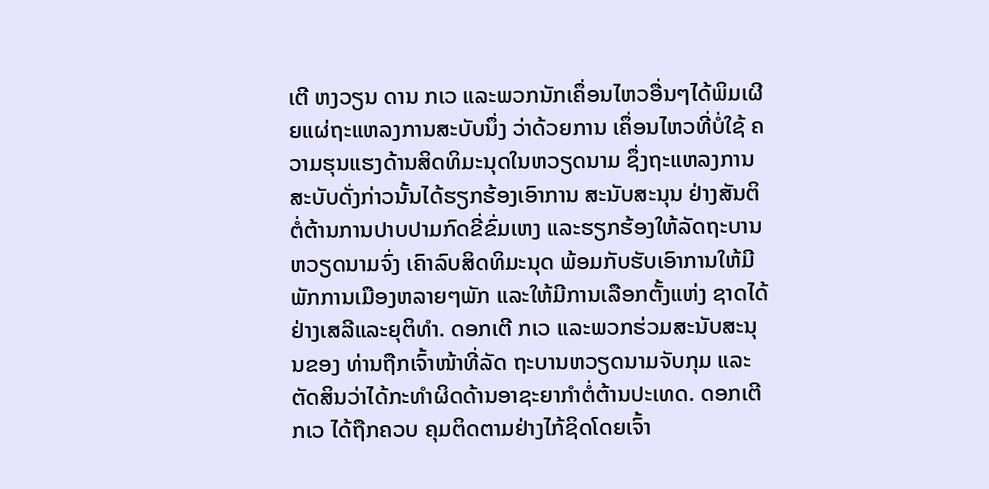ເຕີ ຫງວຽນ ດານ ກເວ ແລະພວກນັກເຄຶ່ອນໄຫວອື່ນໆໄດ້ພິມເຜີຍແຜ່ຖະແຫລງການສະບັບນຶ່ງ ວ່າດ້ວຍການ ເຄຶ່ອນໄຫວທີ່ບໍ່ໃຊ້ ຄວາມຮຸນແຮງດ້ານສິດທິມະນຸດໃນຫວຽດນາມ ຊຶ່ງຖະແຫລງການສະບັບດັ່ງກ່າວນັ້ນໄດ້ຮຽກຮ້ອງເອົາການ ສະນັບສະນຸນ ຢ່າງສັນຕິ ຕໍ່ຕ້ານການປາບປາມກົດຂີ່ຂົ່ມເຫງ ແລະຮຽກຮ້ອງໃຫ້ລັດຖະບານຫວຽດນາມຈົ່ງ ເຄົາລົບສິດທິມະນຸດ ພ້ອມກັບຮັບເອົາການໃຫ້ມີ ພັກການເມືອງຫລາຍໆພັກ ແລະໃຫ້ມີການເລືອກຕັ້ງແຫ່ງ ຊາດໄດ້ຢ່າງເສລີແລະຍຸຕິທຳ. ດອກເຕີ ກເວ ແລະພວກຮ່ວມສະນັບສະນຸນຂອງ ທ່ານຖືກເຈົ້າໜ້າທີ່ລັດ ຖະບານຫວຽດນາມຈັບກຸມ ແລະຕັດສິນວ່າໄດ້ກະທຳຜິດດ້ານອາຊະຍາກຳຕໍ່ຕ້ານປະເທດ. ດອກເຕີ ກເວ ໄດ້ຖືກຄວບ ຄຸມຕິດຕາມຢ່າງໄກ້ຊິດໂດຍເຈົ້າ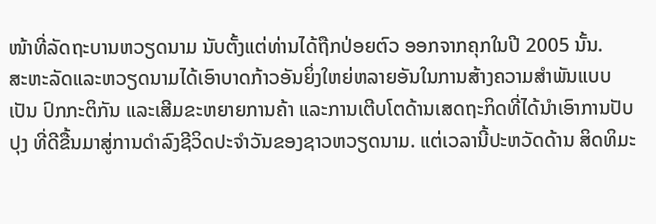ໜ້າທີ່ລັດຖະບານຫວຽດນາມ ນັບຕັ້ງແຕ່ທ່ານໄດ້ຖືກປ່ອຍຕົວ ອອກຈາກຄຸກໃນປີ 2005 ນັ້ນ.
ສະຫະລັດແລະຫວຽດນາມໄດ້ເອົາບາດກ້າວອັນຍິ່ງໃຫຍ່ຫລາຍອັນໃນການສ້າງຄວາມສຳພັນແບບເປັນ ປົກກະຕິກັນ ແລະເສີມຂະຫຍາຍການຄ້າ ແລະການເຕີບໂຕດ້ານເສດຖະກິດທີ່ໄດ້ນຳເອົາການປັບປຸງ ທີ່ດີຂື້ນມາສູ່ການດຳລົງຊີວິດປະຈຳວັນຂອງຊາວຫວຽດນາມ. ແຕ່ເວລານີ້ປະຫວັດດ້ານ ສິດທິມະ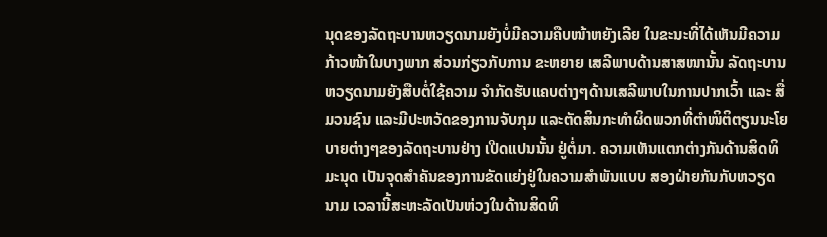ນຸດຂອງລັດຖະບານຫວຽດນາມຍັງບໍ່ມີຄວາມຄືບໜ້າຫຍັງເລີຍ ໃນຂະນະທີ່ໄດ້ເຫັນມີຄວາມກ້າວໜ້າໃນບາງພາກ ສ່ວນກ່ຽວກັບການ ຂະຫຍາຍ ເສລີພາບດ້ານສາສໜານັ້ນ ລັດຖະບານຫວຽດນາມຍັງສືບຕໍ່ໃຊ້ຄວາມ ຈຳກັດຮັບແຄບຕ່າງໆດ້ານເສລີພາບໃນການປາກເວົ້າ ແລະ ສື່ມວນຊົນ ແລະມີປະຫວັດຂອງການຈັບກຸມ ແລະຕັດສິນກະທຳຜິດພວກທີ່ຕຳໜິຕິຕຽນນະໂຍບາຍຕ່າງໆຂອງລັດຖະບານຢ່າງ ເປີດແປນນັ້ນ ຢູ່ຕໍ່ມາ. ຄວາມເຫັນແຕກຕ່າງກັນດ້ານສິດທິມະນຸດ ເປັນຈຸດສຳຄັນຂອງການຂັດແຍ່ງຢູ່ໃນຄວາມສຳພັນແບບ ສອງຝ່າຍກັນກັບຫວຽດນາມ ເວລານີ້ສະຫະລັດເປັນຫ່ວງໃນດ້ານສິດທິ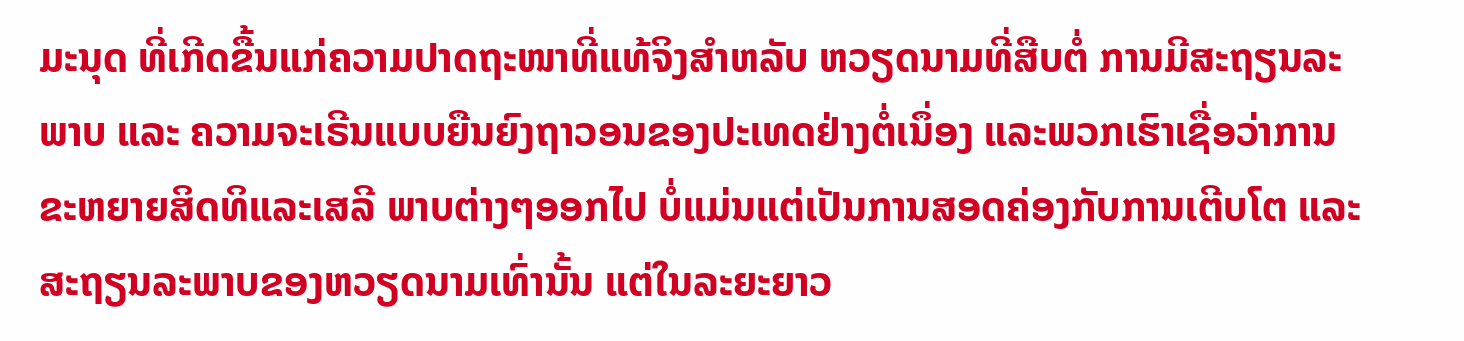ມະນຸດ ທີ່ເກີດຂື້ນແກ່ຄວາມປາດຖະໜາທີ່ແທ້ຈິງສຳຫລັບ ຫວຽດນາມທີ່ສືບຕໍ່ ການມີສະຖຽນລະ ພາບ ແລະ ຄວາມຈະເຣີນແບບຍືນຍົງຖາວອນຂອງປະເທດຢ່າງຕໍ່ເນຶ່ອງ ແລະພວກເຮົາເຊື່ອວ່າການຂະຫຍາຍສິດທິແລະເສລີ ພາບຕ່າງໆອອກໄປ ບໍ່ແມ່ນແຕ່ເປັນການສອດຄ່ອງກັບການເຕີບໂຕ ແລະສະຖຽນລະພາບຂອງຫວຽດນາມເທົ່ານັ້ນ ແຕ່ໃນລະຍະຍາວ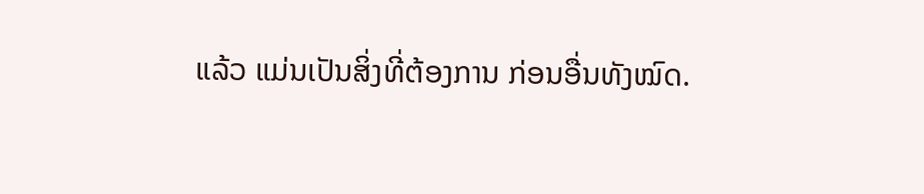ແລ້ວ ແມ່ນເປັນສິ່ງທີ່ຕ້ອງການ ກ່ອນອື່ນທັງໝົດ.